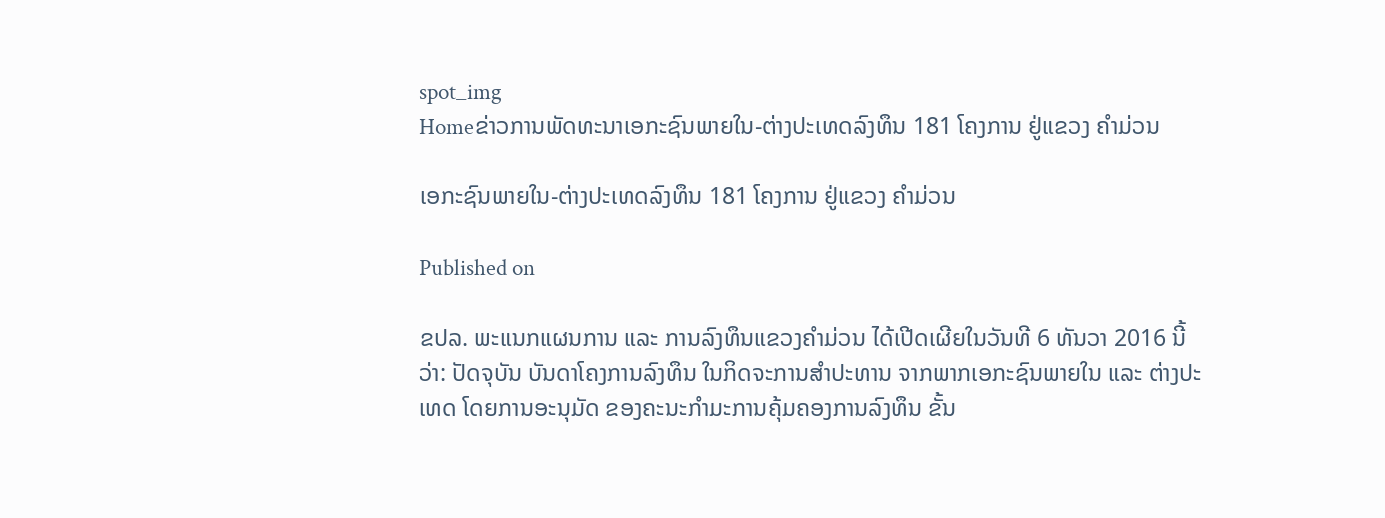spot_img
Homeຂ່າວການພັດທະນາເອກະຊົນພາຍໃນ-ຕ່າງປະເທດລົງທຶນ 181 ໂຄງການ ຢູ່ແຂວງ ຄໍາມ່ວນ

ເອກະຊົນພາຍໃນ-ຕ່າງປະເທດລົງທຶນ 181 ໂຄງການ ຢູ່ແຂວງ ຄໍາມ່ວນ

Published on

ຂປລ. ພະແນກແຜນການ ແລະ ການລົງທຶນແຂວງຄໍາມ່ວນ ໄດ້ເປີດເຜີຍໃນວັນທີ 6 ທັນວາ 2016 ນີ້ວ່າ: ປັດຈຸບັນ ບັນດາໂຄງການລົງທຶນ ໃນກິດຈະການສໍາປະທານ ຈາກພາກເອກະຊົນພາຍໃນ ແລະ ຕ່າງປະເທດ ໂດຍການອະນຸມັດ ຂອງຄະນະກໍາມະການຄຸ້ມຄອງການລົງທຶນ ຂັ້ນ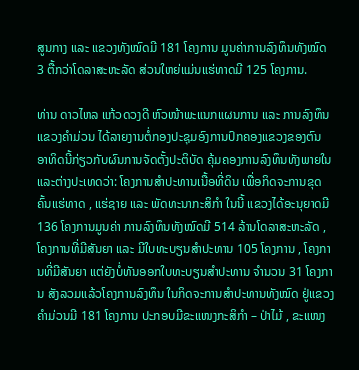ສູນກາງ ແລະ ແຂວງທັງໝົດມີ 181 ໂຄງການ ມູນຄ່າການລົງທຶນທັງໝົດ 3 ຕື້ກວ່າໂດລາສະຫະລັດ ສ່ວນໃຫຍ່ແມ່ນແຮ່ທາດມີ 125 ໂຄງການ.

ທ່ານ ດາວໄຫລ ແກ້ວດວງດີ ຫົວໜ້າພະແນກແຜນການ ແລະ ການລົງທຶນ ແຂວງຄໍາມ່ວນ ໄດ້ລາຍງານຕໍ່ກອງປະຊຸມອົງການປົກຄອງແຂວງຂອງຕົນ ອາທິດນີ້ກ່ຽວກັບຜົນການຈັດຕັ້ງປະຕິບັດ ຄຸ້ມຄອງການລົງທຶນທັງພາຍໃນ ແລະຕ່າງປະເທດວ່າ: ໂຄງການສໍາປະທານເນື້ອທີ່ດິນ ເພື່ອກິດຈະການຂຸດຄົ້ນແຮ່ທາດ , ແຮ່ຊາຍ ແລະ ພັດທະນາກະສິກໍາ ໃນນີ້ ແຂວງໄດ້ອະນຸຍາດມີ 136 ໂຄງການມູນຄ່າ ການລົງທຶນທັງໝົດມີ 514 ລ້ານໂດລາສະຫະລັດ , ໂຄງການທີ່ມີສັນຍາ ແລະ ມີໃບທະບຽນສໍາປະທານ 105 ໂຄງການ , ໂຄງການທີ່ມີສັນຍາ ແຕ່ຍັງບໍ່ທັນອອກໃບທະບຽນສໍາປະທານ ຈໍານວນ 31 ໂຄງການ ສັງລວມແລ້ວໂຄງການລົງທຶນ ໃນກິດຈະການສໍາປະທານທັງໝົດ ຢູ່ແຂວງຄໍາມ່ວນມີ 181 ໂຄງການ ປະກອບມີຂະແໜງກະສິກໍາ – ປ່າໄມ້ , ຂະແໜງ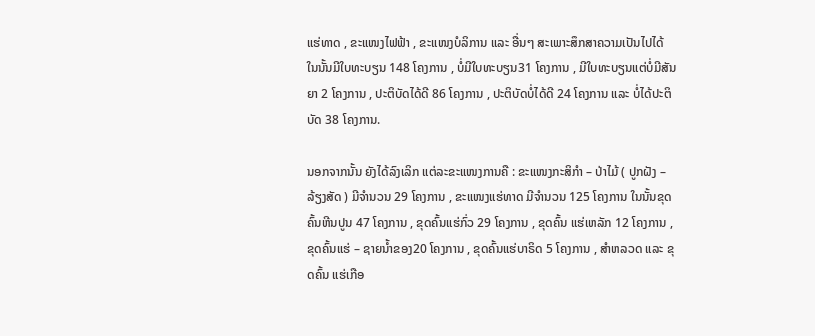ແຮ່ທາດ , ຂະແໜງໄຟຟ້າ , ຂະແໜງບໍລິການ ແລະ ອື່ນໆ ສະເພາະສຶກສາຄວາມເປັນໄປໄດ້ ໃນນັ້ນມີໃບທະບຽນ 148 ໂຄງການ , ບໍ່ມີໃບທະບຽນ31 ໂຄງການ , ມີໃບທະບຽນແຕ່ບໍ່ມີສັນຍາ 2 ໂຄງການ , ປະຕິບັດໄດ້ດີ 86 ໂຄງການ , ປະຕິບັດບໍ່ໄດ້ດີ 24 ໂຄງການ ແລະ ບໍ່ໄດ້ປະຕິບັດ 38 ໂຄງການ.

ນອກຈາກນັ້ນ ຍັງໄດ້ລົງເລິກ ແຕ່ລະຂະແໜງການຄື : ຂະແໜງກະສິກໍາ – ປ່າໄມ້ ( ປູກຝັງ – ລ້ຽງສັດ ) ມີຈໍານວນ 29 ໂຄງການ , ຂະແໜງແຮ່ທາດ ມີຈໍານວນ 125 ໂຄງການ ໃນນັ້ນຂຸດຄົ້ນຫີນປູນ 47 ໂຄງການ , ຂຸດຄົ້ນແຮ່ກົ່ວ 29 ໂຄງການ , ຂຸດຄົ້ນ ແຮ່ເຫລັກ 12 ໂຄງການ , ຂຸດຄົ້ນແຮ່ – ຊາຍນ້ຳຂອງ20 ໂຄງການ , ຂຸດຄົ້ນແຮ່ບາຣິດ 5 ໂຄງການ , ສໍາຫລວດ ແລະ ຂຸດຄົ້ນ ແຮ່ເກືອ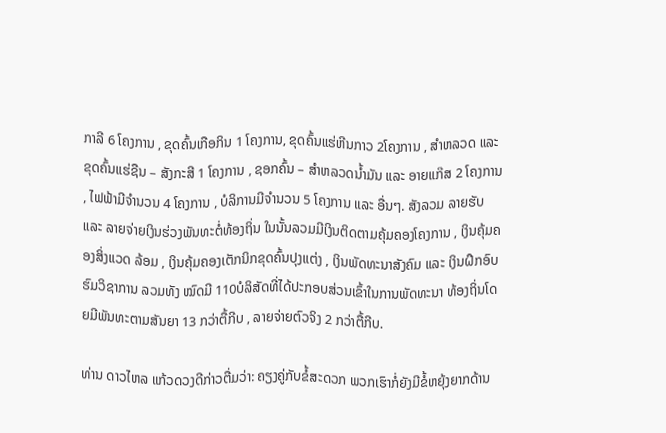ກາລີ 6 ໂຄງການ , ຂຸດຄົ້ນເກືອກິນ 1 ໂຄງການ, ຂຸດຄົ້ນແຮ່ຫີນກາວ 2ໂຄງການ , ສໍາຫລວດ ແລະ ຂຸດຄົ້ນແຮ່ຊືນ – ສັງກະສີ 1 ໂຄງການ , ຊອກຄົ້ນ – ສໍາຫລວດນ້ຳມັນ ແລະ ອາຍແກ໊ສ 2 ໂຄງການ , ໄຟຟ້າມີຈໍານວນ 4 ໂຄງການ , ບໍລິການມີຈໍານວນ 5 ໂຄງການ ແລະ ອື່ນໆ. ສັງລວມ ລາຍຮັບ ແລະ ລາຍຈ່າຍເງິນຮ່ວງພັນທະຕໍ່ທ້ອງຖິ່ນ ໃນນັ້ນລວມມີເງິນຕິດຕາມຄຸ້ມຄອງໂຄງການ , ເງິນຄຸ້ມຄອງສິ່ງແວດ ລ້ອມ , ເງິນຄຸ້ມຄອງເຕັກນິກຂຸດຄົ້ນປຸງແຕ່ງ , ເງິນພັດທະນາສັງຄົມ ແລະ ເງິນຝຶກອົບຮົມວິຊາການ ລວມທັງ ໝົດມີ 110ບໍລິສັດທີ່ໄດ້ປະກອບສ່ວນເຂົ້າໃນການພັດທະນາ ທ້ອງຖິ່ນໂດຍມີພັນທະຕາມສັນຍາ 13 ກວ່າຕື້ກີບ , ລາຍຈ່າຍຕົວຈິງ 2 ກວ່າຕື້ກີບ.

ທ່ານ ດາວໄຫລ ແກ້ວດວງດີກ່າວຕື່ມວ່າ: ຄຽງຄູ່ກັບຂໍ້ສະດວກ ພວກເຮົາກໍ່ຍັງມີຂໍ້ຫຍຸ້ງຍາກດ້ານ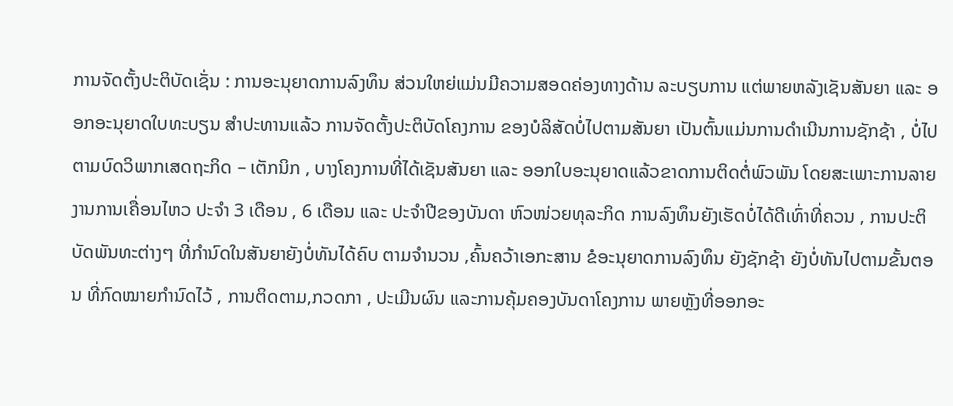ການຈັດຕັ້ງປະຕິບັດເຊັ່ນ : ການອະນຸຍາດການລົງທຶນ ສ່ວນໃຫຍ່ແມ່ນມີຄວາມສອດຄ່ອງທາງດ້ານ ລະບຽບການ ແຕ່ພາຍຫລັງເຊັນສັນຍາ ແລະ ອອກອະນຸຍາດໃບທະບຽນ ສໍາປະທານແລ້ວ ການຈັດຕັ້ງປະຕິບັດໂຄງການ ຂອງບໍລິສັດບໍ່ໄປຕາມສັນຍາ ເປັນຕົ້ນແມ່ນການດໍາເນີນການຊັກຊ້າ , ບໍ່ໄປຕາມບົດວິພາກເສດຖະກິດ – ເຕັກນິກ , ບາງໂຄງການທີ່ໄດ້ເຊັນສັນຍາ ແລະ ອອກໃບອະນຸຍາດແລ້ວຂາດການຕິດຕໍ່ພົວພັນ ໂດຍສະເພາະການລາຍງານການເຄື່ອນໄຫວ ປະຈໍາ 3 ເດືອນ , 6 ເດືອນ ແລະ ປະຈໍາປີຂອງບັນດາ ຫົວໜ່ວຍທຸລະກິດ ການລົງທຶນຍັງເຮັດບໍ່ໄດ້ດີເທົ່າທີ່ຄວນ , ການປະຕິບັດພັນທະຕ່າງໆ ທີ່ກໍານົດໃນສັນຍາຍັງບໍ່ທັນໄດ້ຄົບ ຕາມຈໍານວນ ,ຄົ້ນຄວ້າເອກະສານ ຂໍອະນຸຍາດການລົງທຶນ ຍັງຊັກຊ້າ ຍັງບໍ່ທັນໄປຕາມຂັ້ນຕອນ ທີ່ກົດໝາຍກໍານົດໄວ້ , ການຕິດຕາມ,ກວດກາ , ປະເມີນຜົນ ແລະການຄຸ້ມຄອງບັນດາໂຄງການ ພາຍຫຼັງທີ່ອອກອະ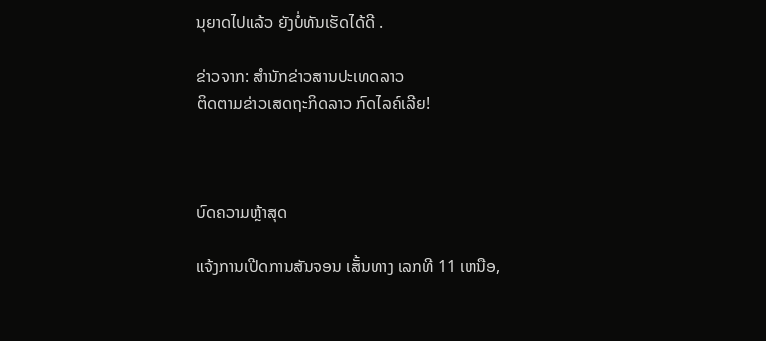ນຸຍາດໄປແລ້ວ ຍັງບໍ່ທັນເຮັດໄດ້ດີ .

ຂ່າວຈາກ: ສຳນັກຂ່າວສານປະເທດລາວ
ຕິດຕາມຂ່າວເສດຖະກິດລາວ ກົດໄລຄ໌ເລີຍ!



ບົດຄວາມຫຼ້າສຸດ

ແຈ້ງການເປີດການສັນຈອນ ເສັ້ນທາງ ເລກທີ 11 ເຫນືອ,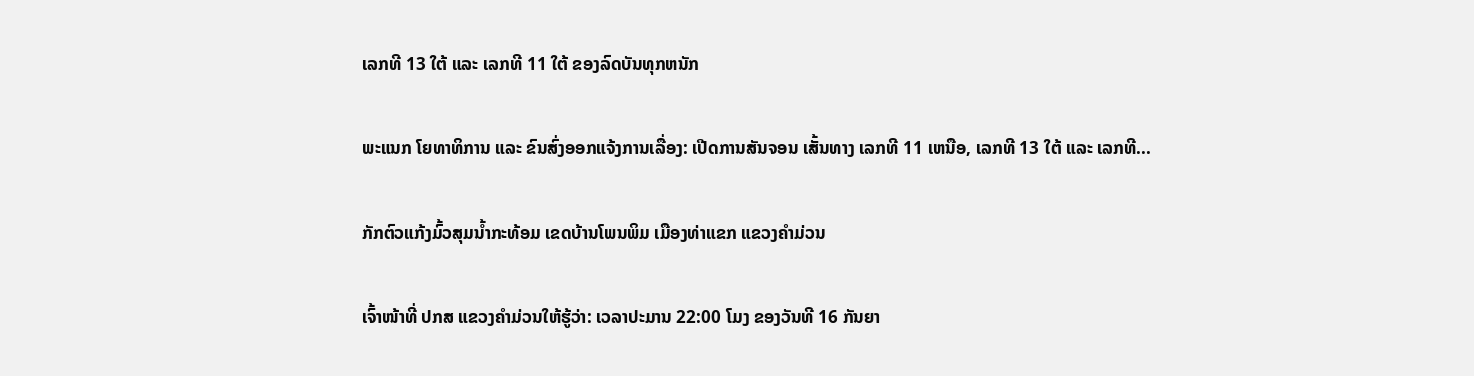ເລກທີ 13 ໃຕ້ ແລະ ເລກທີ 11 ໃຕ້ ຂອງລົດບັນທຸກຫນັກ

ພະແນກ ໂຍທາທິການ ແລະ ຂົນສົ່ງອອກແຈ້ງການເລື່ອງ: ເປີດການສັນຈອນ ເສັ້ນທາງ ເລກທີ 11 ເຫນືອ, ເລກທີ 13 ໃຕ້ ແລະ ເລກທີ...

ກັກຕົວແກ້ງມົ້ວສຸມນໍ້າກະທ້ອມ ເຂດບ້ານໂພນພິມ ເມືອງທ່າແຂກ ແຂວງຄຳມ່ວນ

ເຈົ້າໜ້າທີ່ ປກສ ແຂວງຄຳມ່ວນໃຫ້ຮູ້ວ່າ: ເວລາປະມານ 22:00 ໂມງ ຂອງວັນທີ 16 ກັນຍາ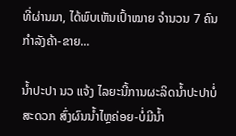ທີ່ຜ່ານມາ, ໄດ້ພົບເຫັນເປົ້າໝາຍ ຈຳນວນ 7 ຄົນ ກຳລັງຄ້າ-ຂາຍ...

ນໍ້າປະປາ ນວ ແຈ້ງ ໄລຍະນີ້ການຜະລິດນ້ຳປະປາບໍ່ສະດວກ ສົ່ງຜົນນໍ້າໄຫຼຄ່ອຍ-ບໍ່ມີນໍ້າ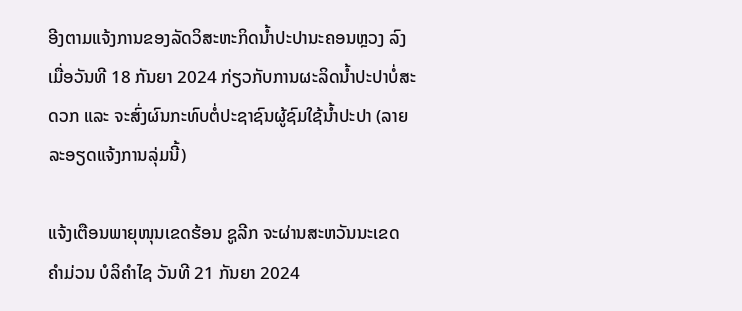ອີງຕາມແຈ້ງການຂອງລັດວິສະຫະກິດນໍ້າປະປານະຄອນຫຼວງ ລົງເມື່ອວັນທີ 18 ກັນຍາ 2024 ກ່ຽວກັບການຜະລິດນໍ້າປະປາບໍ່ສະດວກ ແລະ ຈະສົ່ງຜົນກະທົບຕໍ່ປະຊາຊົນຜູ້ຊົມໃຊ້ນໍ້າປະປາ (ລາຍລະອຽດແຈ້ງການລຸ່ມນີ້)

ແຈ້ງເຕືອນພາຍຸໜຸນເຂດຮ້ອນ ຊູລີກ ຈະຜ່ານສະຫວັນນະເຂດ ຄຳມ່ວນ ບໍລິຄຳໄຊ ວັນທີ 21 ກັນຍາ 2024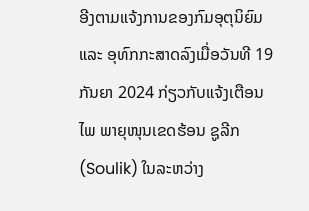ອີງຕາມແຈ້ງການຂອງກົມອຸຕຸນິຍົມ ແລະ ອຸທົກກະສາດລົງເມື່ອວັນທີ 19 ກັນຍາ 2024 ກ່ຽວກັບແຈ້ງເຕືອນໄພ ພາຍຸໜຸນເຂດຮ້ອນ ຊູລີກ (Soulik) ໃນລະຫວ່າງ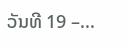ວັນທີ 19 –...